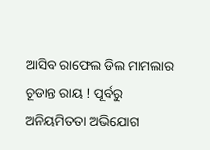ଆସିବ ରାଫେଲ ଡିଲ ମାମଲାର ଚୂଡାନ୍ତ ରାୟ ! ପୂର୍ବରୁ ଅନିୟମିତତା ଅଭିଯୋଗ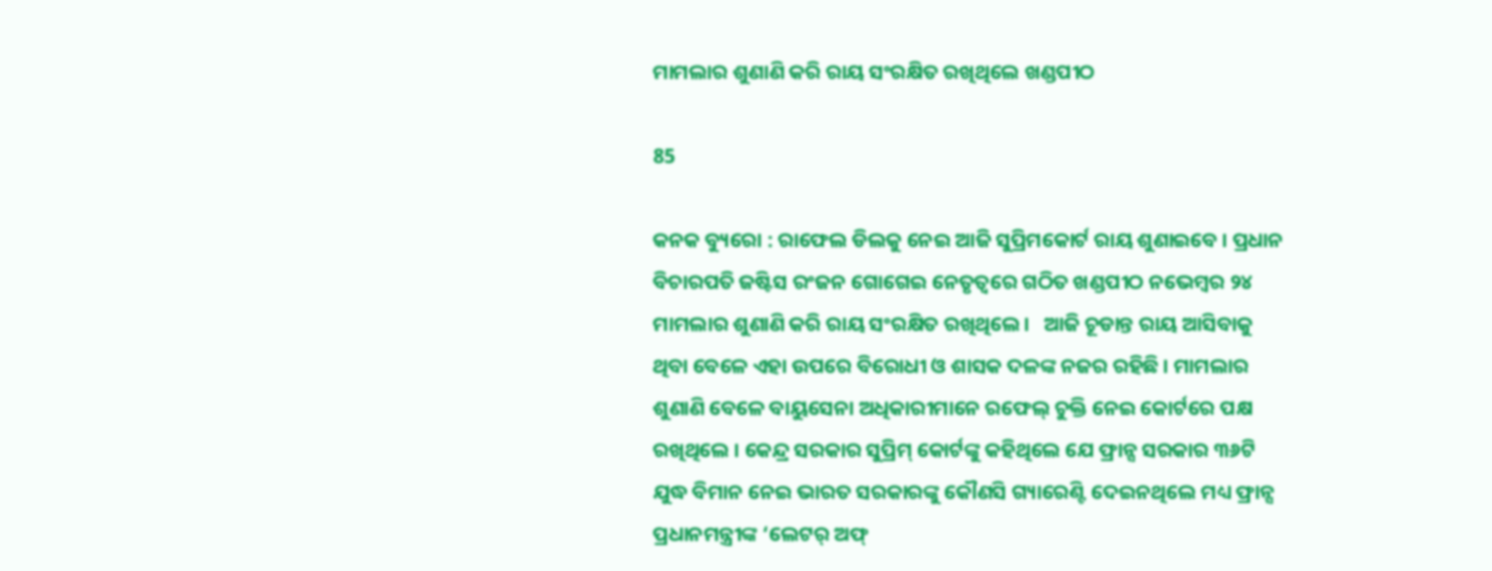ମାମଲାର ଶୁଣାଣି କରି ରାୟ ସଂରକ୍ଷିତ ରଖିଥିଲେ ଖଣ୍ଡପୀଠ

85

କନକ ବ୍ୟୁରୋ : ରାଫେଲ ଡିଲକୁ ନେଇ ଆଜି ସୁପ୍ରିମକୋର୍ଟ ରାୟ ଶୁଣାଇବେ । ପ୍ରଧାନ ବିଚାରପତି ଜଷ୍ଟିସ ରଂଜନ ଗୋଗେଇ ନେତୃତ୍ୱରେ ଗଠିତ ଖଣ୍ଡପୀଠ ନଭେମ୍ବର ୨୪ ମାମଲାର ଶୁଣାଣି କରି ରାୟ ସଂରକ୍ଷିତ ରଖିଥିଲେ।   ଆଜି ଚୂଡାନ୍ତ ରାୟ ଆସିବାକୁ ଥିବା ବେଳେ ଏହା ଉପରେ ବିରୋଧୀ ଓ ଶାସକ ଦଳଙ୍କ ନଜର ରହିଛି । ମାମଲାର ଶୁଣାଣି ବେଳେ ବାୟୁସେନା ଅଧିକାରୀମାନେ ରଫେଲ୍ ଚୁକ୍ତି ନେଇ କୋର୍ଟରେ ପକ୍ଷ ରଖିଥିଲେ । କେନ୍ଦ୍ର ସରକାର ସୁପ୍ରିମ୍ କୋର୍ଟଙ୍କୁ କହିଥିଲେ ଯେ ଫ୍ରାନ୍ସ ସରକାର ୩୬ଟି ଯୁଦ୍ଧ ବିମାନ ନେଇ ଭାରତ ସରକାରଙ୍କୁ କୌଣସି ଗ୍ୟାରେଣ୍ଟି ଦେଇନଥିଲେ ମଧ୍ୟ ଫ୍ରାନ୍ସ ପ୍ରଧାନମନ୍ତ୍ରୀଙ୍କ ‘ଲେଟର୍ ଅଫ୍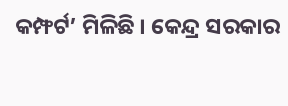କମ୍ଫର୍ଟ’ ମିଳିଛି । କେନ୍ଦ୍ର ସରକାର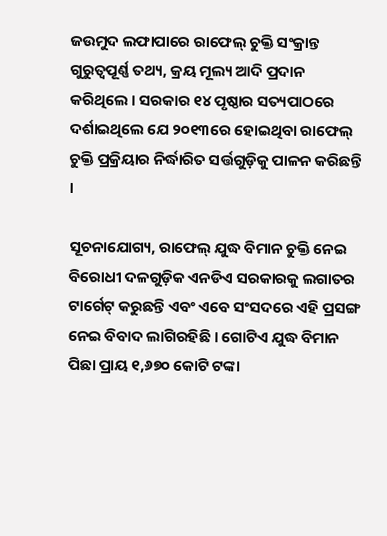ଜଉମୁଦ ଲଫାପାରେ ରାଫେଲ୍ ଚୁକ୍ତି ସଂକ୍ରାନ୍ତ ଗୁରୁତ୍ବପୂର୍ଣ୍ଣ ତଥ୍ୟ, କ୍ରୟ ମୂଲ୍ୟ ଆଦି ପ୍ରଦାନ କରିଥିଲେ । ସରକାର ୧୪ ପୃଷ୍ଠାର ସତ୍ୟପାଠରେ ଦର୍ଶାଇଥିଲେ ଯେ ୨୦୧୩ରେ ହୋଇଥିବା ରାଫେଲ୍ ଚୁକ୍ତି ପ୍ରକ୍ରିୟାର ନିର୍ଦ୍ଧାରିତ ସର୍ତ୍ତଗୁଡ଼ିକୁ ପାଳନ କରିଛନ୍ତି ।

ସୂଚନାଯୋଗ୍ୟ, ରାଫେଲ୍ ଯୁଦ୍ଧ ବିମାନ ଚୁକ୍ତି ନେଇ ବିରୋଧୀ ଦଳଗୁଡ଼ିକ ଏନଡିଏ ସରକାରକୁ ଲଗାତର ଟାର୍ଗେଟ୍ କରୁଛନ୍ତି ଏବଂ ଏବେ ସଂସଦରେ ଏହି ପ୍ରସଙ୍ଗ ନେଇ ବିବାଦ ଲାଗିରହିଛି । ଗୋଟିଏ ଯୁଦ୍ଧ ବିମାନ ପିଛା ପ୍ରାୟ ୧,୬୭୦ କୋଟି ଟଙ୍କା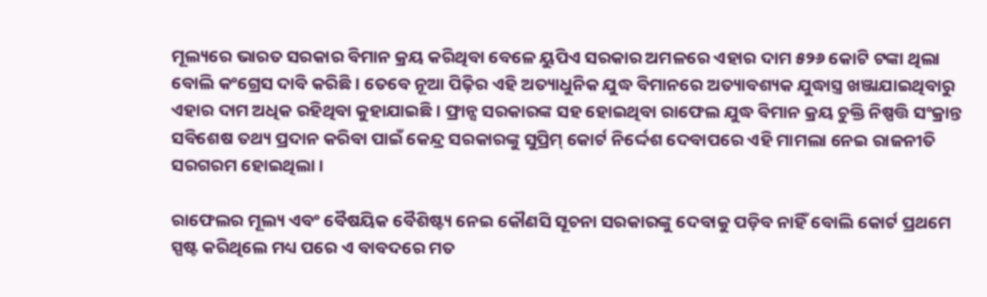ମୂଲ୍ୟରେ ଭାରତ ସରକାର ବିମାନ କ୍ରୟ କରିଥିବା ବେଳେ ୟୁପିଏ ସରକାର ଅମଳରେ ଏହାର ଦାମ ୫୨୬ କୋଟି ଟଙ୍କା ଥିଲା ବୋଲି କଂଗ୍ରେସ ଦାବି କରିଛି । ତେବେ ନୂଆ ପିଢ଼ିର ଏହି ଅତ୍ୟାଧୁନିକ ଯୁଦ୍ଧ ବିମାନରେ ଅତ୍ୟାବଶ୍ୟକ ଯୁଦ୍ଧାସ୍ତ୍ର ଖଞ୍ଜାଯାଇଥିବାରୁ ଏହାର ଦାମ ଅଧିକ ରହିଥିବା କୁହାଯାଇଛି । ଫ୍ରାନ୍ସ ସରକାରଙ୍କ ସହ ହୋଇଥିବା ରାଫେଲ ଯୁଦ୍ଧ ବିମାନ କ୍ରୟ ଚୁକ୍ତି ନିଷ୍ପତ୍ତି ସଂକ୍ରାନ୍ତ ସବିଶେଷ ତଥ୍ୟ ପ୍ରଦାନ କରିବା ପାଇଁ କେନ୍ଦ୍ର ସରକାରଙ୍କୁ ସୁପ୍ରିମ୍ କୋର୍ଟ ନିର୍ଦ୍ଦେଶ ଦେବାପରେ ଏହି ମାମଲା ନେଇ ରାଜନୀତି ସରଗରମ ହୋଇଥିଲା ।

ରାଫେଲର ମୂଲ୍ୟ ଏବଂ ବୈଷୟିକ ବୈଶିଷ୍ଟ୍ୟ ନେଇ କୌଣସି ସୂଚନା ସରକାରଙ୍କୁ ଦେବାକୁ ପଡ଼ିବ ନାହିଁ ବୋଲି କୋର୍ଟ ପ୍ରଥମେ ସ୍ପଷ୍ଟ କରିଥିଲେ ମଧ୍ୟ ପରେ ଏ ବାବଦରେ ମତ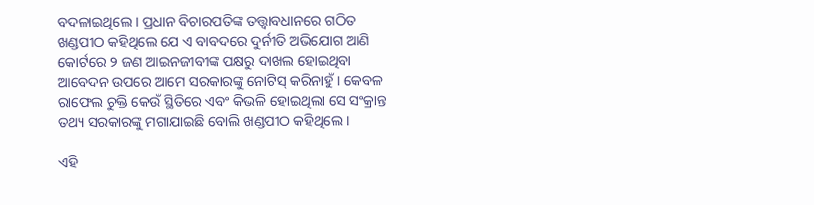ବଦଳାଇଥିଲେ । ପ୍ରଧାନ ବିଚାରପତିଙ୍କ ତତ୍ତ୍ବାବଧାନରେ ଗଠିତ ଖଣ୍ଡପୀଠ କହିଥିଲେ ଯେ ଏ ବାବଦରେ ଦୁର୍ନୀତି ଅଭିଯୋଗ ଆଣି କୋର୍ଟରେ ୨ ଜଣ ଆଇନଜୀବୀଙ୍କ ପକ୍ଷରୁ ଦାଖଲ ହୋଇଥିବା ଆବେଦନ ଉପରେ ଆମେ ସରକାରଙ୍କୁ ନୋଟିସ୍ କରିନାହୁଁ । କେବଳ ରାଫେଲ ଚୁକ୍ତି କେଉଁ ସ୍ଥିତିରେ ଏବଂ କିଭଳି ହୋଇଥିଲା ସେ ସଂକ୍ରାନ୍ତ ତଥ୍ୟ ସରକାରଙ୍କୁ ମଗାଯାଇଛି ବୋଲି ଖଣ୍ଡପୀଠ କହିଥିଲେ ।

ଏହି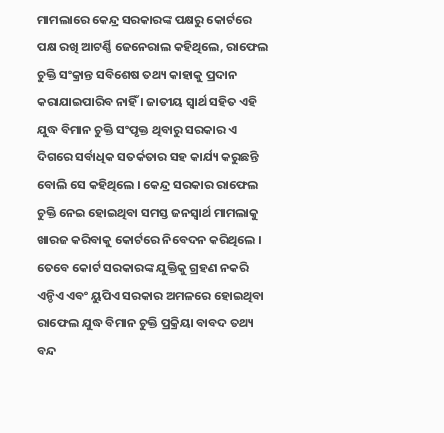ମାମଲାରେ କେନ୍ଦ୍ର ସରକାରଙ୍କ ପକ୍ଷରୁ କୋର୍ଟରେ ପକ୍ଷ ରଖି ଆଟର୍ଣ୍ଣି ଜେନେରାଲ କହିଥିଲେ, ରାଫେଲ ଚୁକ୍ତି ସଂକ୍ରାନ୍ତ ସବିଶେଷ ତଥ୍ୟ କାହାକୁ ପ୍ରଦାନ କରାଯାଇପାରିବ ନାହିଁ । ଜାତୀୟ ସ୍ବାର୍ଥ ସହିତ ଏହି ଯୁଦ୍ଧ ବିମାନ ଚୁକ୍ତି ସଂପୃକ୍ତ ଥିବାରୁ ସରକାର ଏ ଦିଗରେ ସର୍ବାଧିକ ସତର୍କତାର ସହ କାର୍ଯ୍ୟ କରୁଛନ୍ତି ବୋଲି ସେ କହିଥିଲେ । କେନ୍ଦ୍ର ସରକାର ରାଫେଲ ଚୁକ୍ତି ନେଇ ହୋଇଥିବା ସମସ୍ତ ଜନସ୍ବାର୍ଥ ମାମଲାକୁ ଖାରଜ କରିବାକୁ କୋର୍ଟରେ ନିବେଦନ କରିଥିଲେ । ତେବେ କୋର୍ଟ ସରକାରଙ୍କ ଯୁକ୍ତିକୁ ଗ୍ରହଣ ନକରି ଏନ୍ଡିଏ ଏବଂ ୟୁପିଏ ସରକାର ଅମଳରେ ହୋଇଥିବା ରାଫେଲ ଯୁଦ୍ଧ ବିମାନ ଚୁକ୍ତି ପ୍ରକ୍ରିୟା ବାବଦ ତଥ୍ୟ ବନ୍ଦ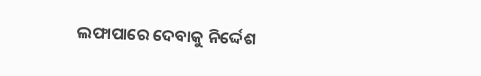ଲଫାପାରେ ଦେବାକୁ ନିର୍ଦ୍ଦେଶ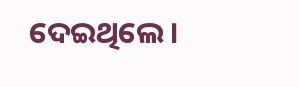ଦେଇଥିଲେ ।